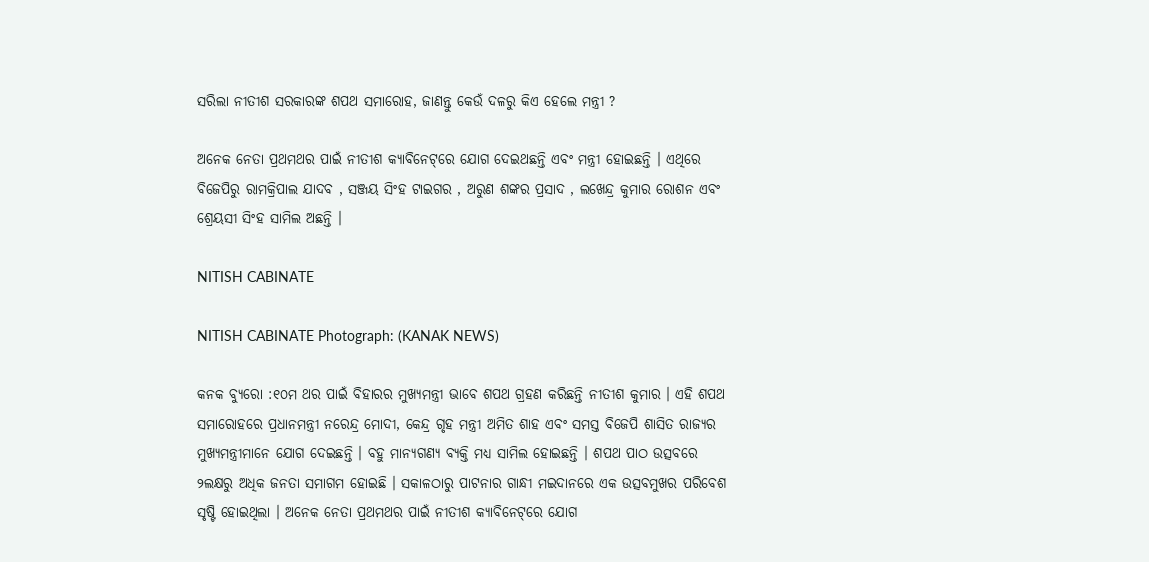ସରିଲା ନୀତୀଶ ସରକାରଙ୍କ ଶପଥ ସମାରୋହ, ଜାଣନ୍ତୁ କେଉଁ ଦଳରୁ କିଏ ହେଲେ ମନ୍ତ୍ରୀ ?

ଅନେକ ନେତା ପ୍ରଥମଥର ପାଇଁ ନୀତୀଶ କ୍ୟାବିନେଟ୍‌ରେ ଯୋଗ ଦେଇଥଛନ୍ତି ଏବଂ ମନ୍ତ୍ରୀ ହୋଇଛନ୍ତି । ଏଥିରେ ବିଜେପିରୁ ରାମକ୍ରିପାଲ ଯାଦବ , ସଞ୍ଜୟ ସିଂହ ଟାଇଗର , ଅରୁଣ ଶଙ୍କର ପ୍ରସାଦ , ଲଖେନ୍ଦ୍ର କୁମାର ରୋଶନ ଏବଂ ଶ୍ରେୟସୀ ସିଂହ ସାମିଲ ଅଛନ୍ତି ।

NITISH CABINATE

NITISH CABINATE Photograph: (KANAK NEWS)

କନକ ବ୍ୟୁରୋ :୧୦ମ ଥର ପାଇଁ ବିହାରର ମୁଖ୍ୟମନ୍ତ୍ରୀ ଭାବେ ଶପଥ ଗ୍ରହଣ କରିଛନ୍ତି ନୀତୀଶ କୁମାର । ଏହି ଶପଥ ସମାରୋହରେ ପ୍ରଧାନମନ୍ତ୍ରୀ ନରେନ୍ଦ୍ର ମୋଦୀ, କେନ୍ଦ୍ର ଗୃହ ମନ୍ତ୍ରୀ ଅମିତ ଶାହ ଏବଂ ସମସ୍ତ ବିଜେପି ଶାସିତ ରାଜ୍ୟର ମୁଖ୍ୟମନ୍ତ୍ରୀମାନେ ଯୋଗ ଦେଇଛନ୍ତି । ବହୁ ମାନ୍ୟଗଣ୍ୟ ବ୍ୟକ୍ତି ମଧ୍ୟ ସାମିଲ ହୋଇଛନ୍ତି । ଶପଥ ପାଠ ଉତ୍ସବରେ ୨ଲକ୍ଷରୁ ଅଧିକ ଜନତା ସମାଗମ ହୋଇଛି । ସକାଳଠାରୁ ପାଟନାର ଗାନ୍ଧୀ ମଇଦାନରେ ଏକ ଉତ୍ସବମୁଖର ପରିବେଶ ସୃଷ୍ଟି ହୋଇଥିଲା । ଅନେକ ନେତା ପ୍ରଥମଥର ପାଇଁ ନୀତୀଶ କ୍ୟାବିନେଟ୍‌ରେ ଯୋଗ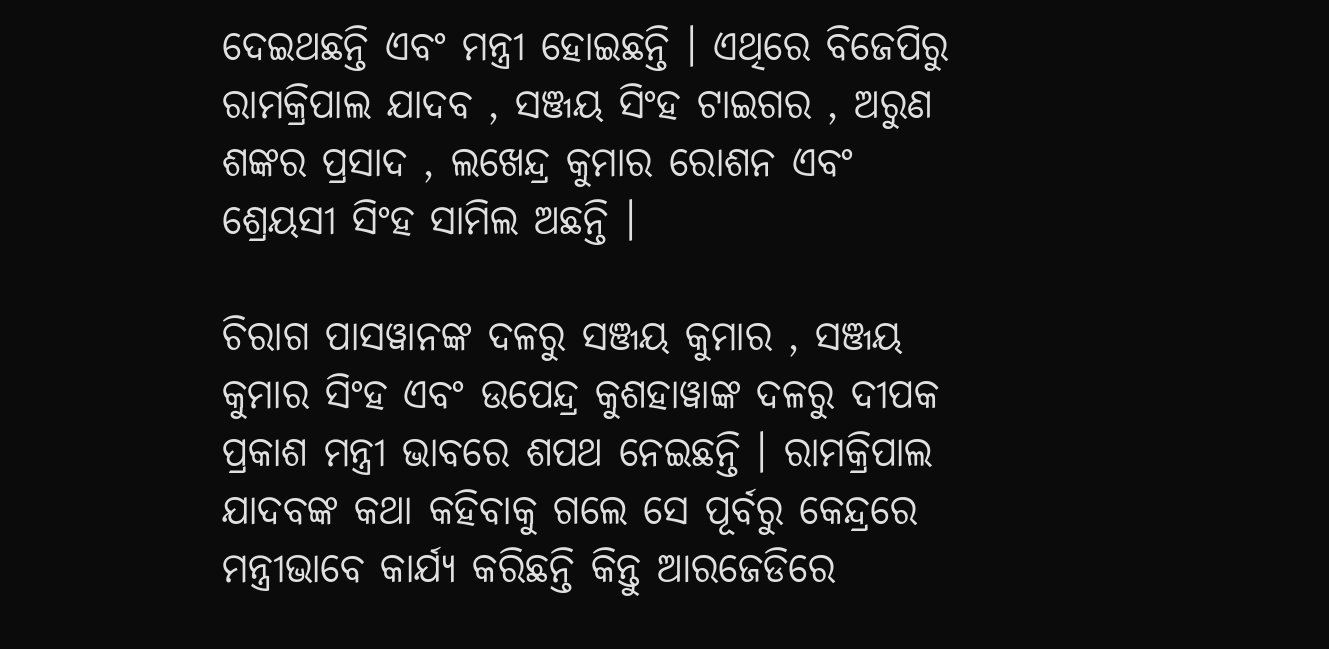ଦେଇଥଛନ୍ତି ଏବଂ ମନ୍ତ୍ରୀ ହୋଇଛନ୍ତି । ଏଥିରେ ବିଜେପିରୁ ରାମକ୍ରିପାଲ ଯାଦବ , ସଞ୍ଜୟ ସିଂହ ଟାଇଗର , ଅରୁଣ ଶଙ୍କର ପ୍ରସାଦ , ଲଖେନ୍ଦ୍ର କୁମାର ରୋଶନ ଏବଂ ଶ୍ରେୟସୀ ସିଂହ ସାମିଲ ଅଛନ୍ତି ।

ଚିରାଗ ପାସୱାନଙ୍କ ଦଳରୁ ସଞ୍ଜୟ କୁମାର , ସଞ୍ଜୟ କୁମାର ସିଂହ ଏବଂ ଉପେନ୍ଦ୍ର କୁଶହାୱାଙ୍କ ଦଳରୁ ଦୀପକ ପ୍ରକାଶ ମନ୍ତ୍ରୀ ଭାବରେ ଶପଥ ନେଇଛନ୍ତି । ରାମକ୍ରିପାଲ ଯାଦବଙ୍କ କଥା କହିବାକୁ ଗଲେ ସେ ପୂର୍ବରୁ କେନ୍ଦ୍ରରେ ମନ୍ତ୍ରୀଭାବେ କାର୍ଯ୍ୟ କରିଛନ୍ତି କିନ୍ତୁ ଆରଜେଡିରେ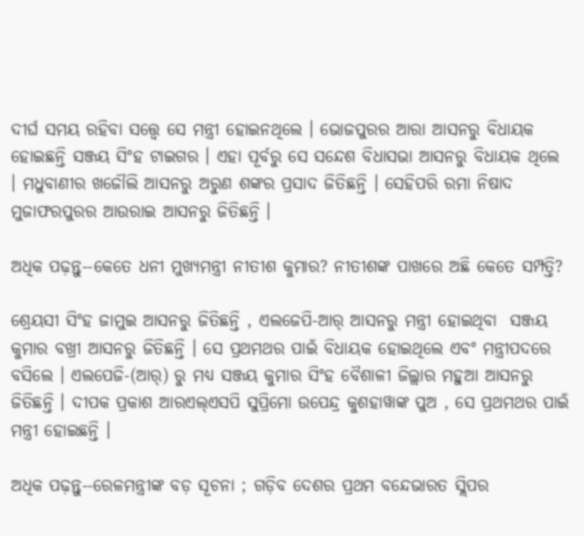ଦୀର୍ଘ ସମୟ ରହିବା ସତ୍ତ୍ୱେ ସେ ମନ୍ତ୍ରୀ ହୋଇନଥିଲେ । ଭୋଜପୁରର ଆରା ଆସନରୁ ବିଧାୟକ ହୋଇଛନ୍ତି ସଞ୍ଜୟ ସିଂହ ଟାଇଗର । ଏହା ପୂର୍ବରୁ ସେ ସନ୍ଦେଶ ବିଧାସଭା ଆସନରୁ ବିଧାୟକ ଥିଲେ । ମଧୁବାଣୀର ଖଜୌଲି ଆସନରୁ ଅରୁଣ ଶଙ୍କର ପ୍ରସାଦ ଜିତିଛନ୍ତି । ସେହିପରି ରମା ନିଷାଦ ମୁଜାଫରପୁରର ଆଉରାଇ ଆସନରୁ ଜିତିଛନ୍ତି ।

ଅଧିକ ପଢ଼ନ୍ତୁ--କେତେ ଧନୀ ମୁଖ୍ୟମନ୍ତ୍ରୀ ନୀତୀଶ କୁମାର? ନୀତୀଶଙ୍କ ପାଖରେ ଅଛି କେତେ ସମ୍ପତ୍ତି?

ଶ୍ରେୟସୀ ସିଂହ ଜାମୁଇ ଆସନରୁ ଜିତିଛନ୍ତି , ଏଲଜେପି-ଆର୍‌ ଆସନରୁ ମନ୍ତ୍ରୀ ହୋଇଥିବା  ସଞ୍ଜୟ କୁମାର ବଖ୍ରୀ ଆସନରୁ ଜିତିଛନ୍ତି । ସେ ପ୍ରଥମଥର ପାଇଁ ବିଧାୟକ ହୋଇଥିଲେ ଏବଂ ମନ୍ତ୍ରୀପଦରେ ବସିଲେ । ଏଲପେଜି-(ଆର୍‌) ରୁ ମଧ୍ୟ ସଞ୍ଜୟ କୁମାର ସିଂହ ବୈଶାଳୀ ଜିଲ୍ଲାର ମହୁଆ ଆସନରୁ ଜିତିଛନ୍ତି । ଦୀପକ ପ୍ରକାଶ ଆରଏଲ୍‌ଏସପି ସୁପ୍ରିମୋ ଉପେନ୍ଦ୍ର କୁଶହାୱାଙ୍କ ପୁଅ , ସେ ପ୍ରଥମଥର ପାଇଁ ମନ୍ତ୍ରୀ ହୋଇଛନ୍ତି ।

ଅଧିକ ପଢ଼ନ୍ତୁ--ରେଳମନ୍ତ୍ରୀଙ୍କ ବଡ଼ ସୂଚନା ; ଗଡ଼ିବ ଦେଶର ପ୍ରଥମ ବନ୍ଦେଭାରତ ସ୍ଲିପର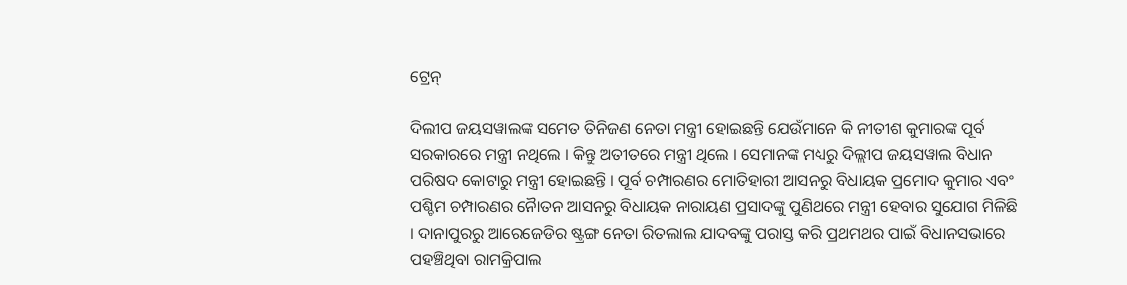ଟ୍ରେନ୍‌

ଦିଲୀପ ଜୟସୱାଲଙ୍କ ସମେତ ତିନିଜଣ ନେତା ମନ୍ତ୍ରୀ ହୋଇଛନ୍ତି ଯେଉଁମାନେ କି ନୀତୀଶ କୁମାରଙ୍କ ପୂର୍ବ ସରକାରରେ ମନ୍ତ୍ରୀ ନଥିଲେ । କିନ୍ତୁ ଅତୀତରେ ମନ୍ତ୍ରୀ ଥିଲେ । ସେମାନଙ୍କ ମଧ୍ୟରୁ ଦିଲ୍ଲୀପ ଜୟସୱାଲ ବିଧାନ ପରିଷଦ କୋଟାରୁ ମନ୍ତ୍ରୀ ହୋଇଛନ୍ତି । ପୂର୍ବ ଚମ୍ପାରଣର ମୋତିହାରୀ ଆସନରୁ ବିଧାୟକ ପ୍ରମୋଦ କୁମାର ଏବଂ ପଶ୍ଚିମ ଚମ୍ପାରଣର ନୈାତନ ଆସନରୁ ବିଧାୟକ ନାରାୟଣ ପ୍ରସାଦଙ୍କୁ ପୁଣିଥରେ ମନ୍ତ୍ରୀ ହେବାର ସୁଯୋଗ ମିଳିଛି । ଦାନାପୁରରୁ ଆରେଜେଡିର ଷ୍ଟ୍ରଙ୍ଗ ନେତା ରିତଲାଲ ଯାଦବଙ୍କୁ ପରାସ୍ତ କରି ପ୍ରଥମଥର ପାଇଁ ବିଧାନସଭାରେ ପହଞ୍ଚିଥିବା ରାମକ୍ରିପାଲ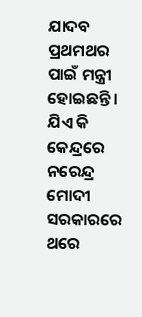ଯାଦବ ପ୍ରଥମଥର ପାଇଁ ମନ୍ତ୍ରୀ ହୋଇଛନ୍ତି । ଯିଏ କି କେନ୍ଦ୍ରରେ ନରେନ୍ଦ୍ର ମୋଦୀ ସରକାରରେ ଥରେ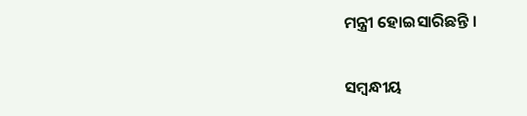ମନ୍ତ୍ରୀ ହୋଇସାରିଛନ୍ତି ।

ସମ୍ବନ୍ଧୀୟ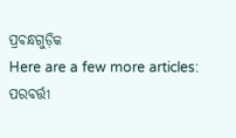ପ୍ରବନ୍ଧଗୁଡ଼ିକ
Here are a few more articles:
ପରବର୍ତ୍ତୀ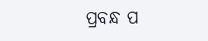ପ୍ରବନ୍ଧ ପ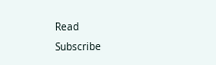Read
Subscribe